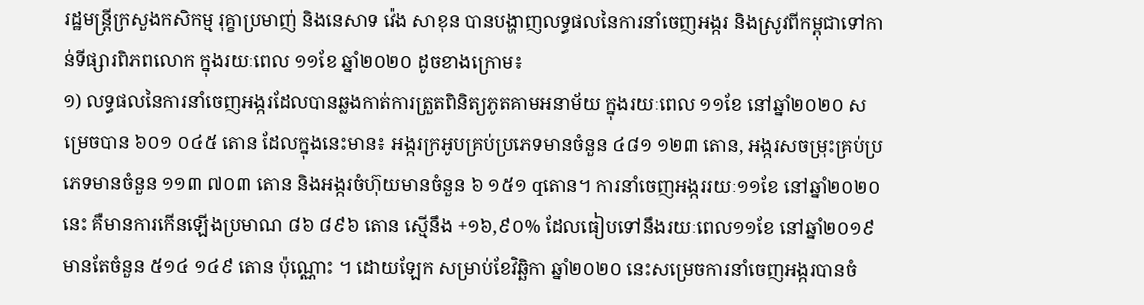រដ្ឋមន្ត្រីក្រសួងកសិកម្ម រុគ្ខាប្រមាញ់ និងនេសាទ វ៉េង សាខុន បានបង្ហាញលទ្ធផលនៃការនាំចេញអង្ករ និងស្រូវពីកម្ពុជាទៅកាន់ទីផ្សារពិភពលោក ក្នុងរយៈពេល ១១ខែ ឆ្នាំ២០២០ ដូចខាងក្រោម៖
១) លទ្ធផលនៃការនាំចេញអង្ករដែលបានឆ្លងកាត់ការត្រួតពិនិត្យភូតគាមអនាម័យ ក្នុងរយៈពេល ១១ខែ នៅឆ្នាំ២០២០ សម្រេចបាន ៦០១ ០៤៥ តោន ដែលក្នុងនេះមាន៖ អង្ករក្រអូបគ្រប់ប្រភេទមានចំនួន ៤៨១ ១២៣ តោន, អង្ករសចម្រុះគ្រប់ប្រភេទមានចំនួន ១១៣ ៧០៣ តោន និងអង្ករចំហ៊ុយមានចំនួន ៦ ១៥១ qតោន។ ការនាំចេញអង្កររយៈ១១ខែ នៅឆ្នាំ២០២០នេះ គឺមានការកើនឡើងប្រមាណ ៨៦ ៨៩៦ តោន ស្មើនឹង +១៦,៩០% ដែលធៀបទៅនឹងរយៈពេល១១ខែ នៅឆ្នាំ២០១៩ មានតែចំនួន ៥១៤ ១៤៩ តោន ប៉ុណ្ណោះ ។ ដោយឡែក សម្រាប់ខែវិឆ្ឆិកា ឆ្នាំ២០២០ នេះសម្រេចការនាំចេញអង្ករបានចំ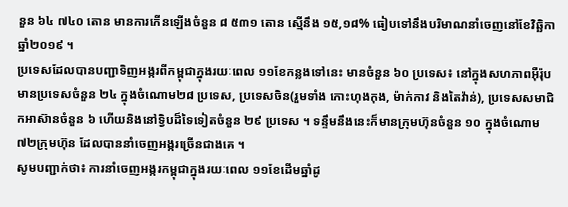នួន ៦៤ ៧៤០ តោន មានការកើនឡើងចំនួន ៨ ៥៣១ តោន ស្មើនឹង ១៥,១៨% ធៀបទៅនឹងបរិមាណនាំចេញនៅខែវិឆ្ឆិកា ឆ្នាំ២០១៩ ។
ប្រទេសដែលបានបញ្ជាទិញអង្ករពីកម្ពុជាក្នុងរយៈពេល ១១ខែកន្លងទៅនេះ មានចំនួន ៦០ ប្រទេស៖ នៅក្នុងសហភាពអ៊ឺរ៉ុបមានប្រទេសចំនួន ២៤ ក្នុងចំណោម២៨ ប្រទេស, ប្រទេសចិន(រួមទាំង កោះហុងកុង, ម៉ាក់កាវ និងតៃវ៉ាន់), ប្រទេសសមាជិកអាស៊ានចំនួន ៦ ហើយនិងនៅទ្វិបដ៏ទៃទៀតចំនួន ២៩ ប្រទេស ។ ទន្ទឹមនឹងនេះក៏មានក្រុមហ៊ុនចំនួន ១០ ក្នុងចំណោម ៧២ក្រុមហ៊ុន ដែលបាននាំចេញអង្ករច្រើនជាងគេ ។
សូមបញ្ជាក់ថា៖ ការនាំចេញអង្ករកម្ពុជាក្នុងរយៈពេល ១១ខែដើមឆ្នាំដូ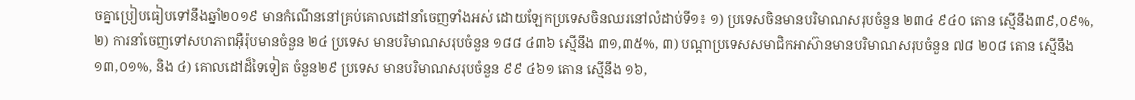ចគ្នាប្រៀបធៀបទៅនឹងឆ្នាំ២០១៩ មានកំណើននៅគ្រប់គោលដៅនាំចេញទាំងអស់ ដោយឡែកប្រទេសចិនឈរនៅលំដាប់ទី១៖ ១) ប្រទេសចិនមានបរិមាណសរុបចំនួន ២៣៤ ៩៤០ តោន ស្មើនឹង៣៩,០៩%, ២) ការនាំចេញទៅសហភាពអ៊ឺរ៉ុបមានចំនួន ២៤ ប្រទេស មានបរិមាណសរុបចំនួន ១៨៨ ៤៣៦ ស្មើនឹង ៣១,៣៥%, ៣) បណ្តាប្រទេសសមាជិកអាស៊ានមានបរិមាណសរុបចំនួន ៧៨ ២០៨ តោន ស្មើនឹង ១៣,០១%, និង ៤) គោលដៅដ៏ទៃទៀត ចំនួន២៩ ប្រទេស មានបរិមាណសរុបចំនួន ៩៩ ៤៦១ តោន ស្មើនឹង ១៦,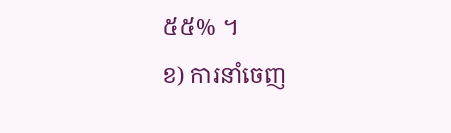៥៥% ។
ខ) ការនាំចេញ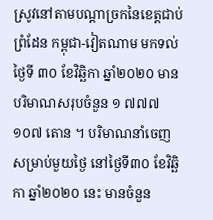ស្រូវនៅតាមបណ្តាច្រកនៃខេត្តជាប់ព្រំដែន កម្ពុជា-វៀតណាម មកទល់ថ្ងៃទី ៣០ ខែវិឆ្ឆិកា ឆ្នាំ២០២០ មានបរិមាណសរុបចំនួន ១ ៧៧៧ ១០៧ តោន ។ បរិមាណនាំចេញសម្រាប់មួយថ្ងៃ នៅថ្ងៃទី៣០ ខែវិឆ្ឆិកា ឆ្នាំ២០២០ នេះ មានចំនួន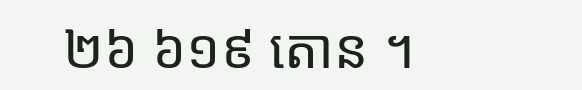២៦ ៦១៩ តោន ។